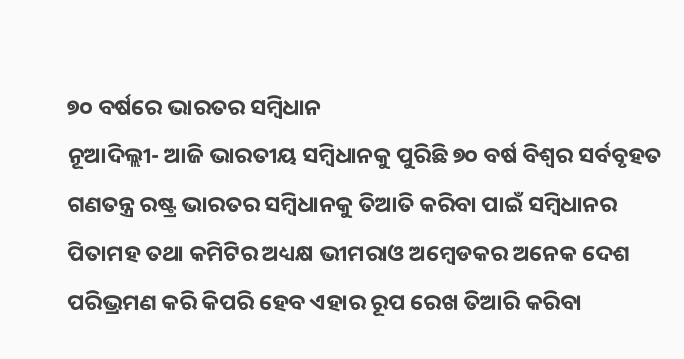୭୦ ବର୍ଷରେ ଭାରତର ସମ୍ବିଧାନ
ନୂଆଦିଲ୍ଲୀ- ଆଜି ଭାରତୀୟ ସମ୍ବିଧାନକୁ ପୁରିଛି ୭୦ ବର୍ଷ ବିଶ୍ୱର ସର୍ବବୃହତ ଗଣତନ୍ତ୍ର ରଷ୍ଟ୍ର ଭାରତର ସମ୍ବିଧାନକୁ ତିଆତି କରିବା ପାଇଁ ସମ୍ବିଧାନର ପିତାମହ ତଥା କମିଟିର ଅଧ୍ୟକ୍ଷ ଭୀମରାଓ ଅମ୍ବେଡକର ଅନେକ ଦେଶ ପରିଭ୍ରମଣ କରି କିପରି ହେବ ଏହାର ରୂପ ରେଖ ତିଆରି କରିବା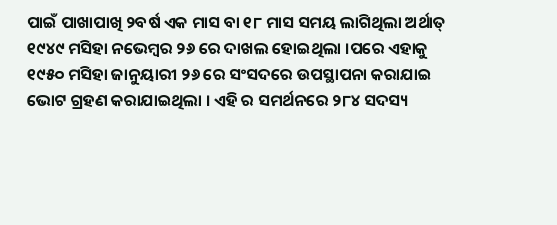ପାଇଁ ପାଖାପାଖି ୨ବର୍ଷ ଏକ ମାସ ବା ୧୮ ମାସ ସମୟ ଲାଗିଥିଲା ଅର୍ଥାତ୍ ୧୯୪୯ ମସିହା ନଭେମ୍ବର ୨୬ ରେ ଦାଖଲ ହୋଇଥିଲା ।ପରେ ଏହାକୁ ୧୯୫୦ ମସିହା ଜାନୁୟାରୀ ୨୬ ରେ ସଂସଦରେ ଉପସ୍ଥାପନା କରାଯାଇ ଭୋଟ ଗ୍ରହଣ କରାଯାଇଥିଲା । ଏହି ର ସମର୍ଥନରେ ୨୮୪ ସଦସ୍ୟ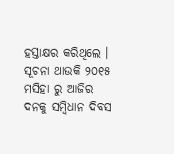ହସ୍ତାକ୍ଷର କରିଥିଲେ । ସୂଚନା ଥାଉକି ୨୦୧୫ ମସିହା ରୁ ଆଜିର ଦନକୁ ସମ୍ବିଧାନ ଦିବସ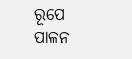ରୂପେ ପାଳନ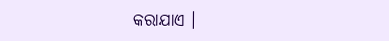କରାଯାଏ ।